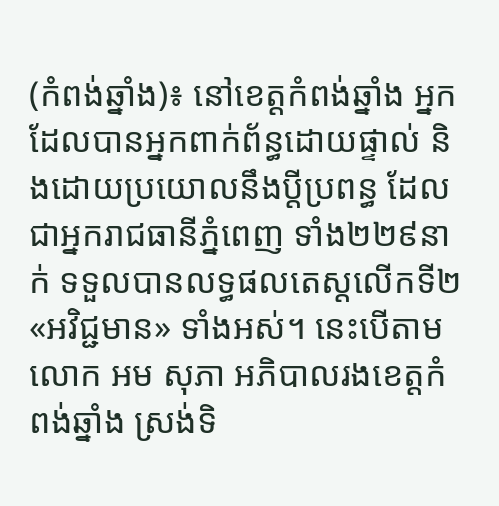(កំពង់ឆ្នាំង)៖ នៅខេត្តកំពង់ឆ្នាំង អ្នកដែលបានអ្នកពាក់ព័ន្ធដោយផ្ទាល់ និងដោយប្រយោលនឹងប្តីប្រពន្ធ ដែលជាអ្នករាជធានីភ្នំពេញ ទាំង២២៩នាក់ ទទួលបានលទ្ធផលតេស្តលើកទី២ «អវិជ្ជមាន» ទាំងអស់។ នេះបើតាមលោក អម សុភា អភិបាលរងខេត្តកំពង់ឆ្នាំង ស្រង់ទិ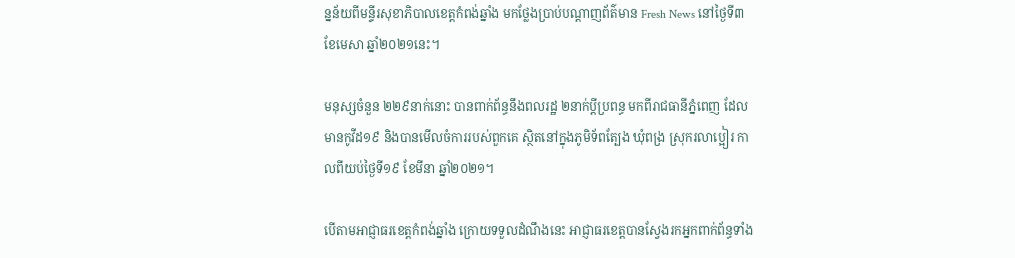ន្នន័យពីមន្ទីរសុខាភិបាលខេត្តកំពង់ឆ្នាំង មកថ្លែងប្រាប់បណ្តាញព័ត៌មាន Fresh News នៅថ្ងៃទី៣ ខែមេសា ឆ្នាំ២០២១នេះ។

មនុស្សចំនួន ២២៩នាក់នោះ បានពាក់ព័ន្ធនឹងពលរដ្ឋ ២នាក់ប្ដីប្រពន្ធ មកពីរាជធានីភ្នំពេញ ដែលមានកូវីដ១៩ និងបានមើលចំការរបស់ពួកគេ ស្ថិតនៅក្នុងភូមិទ័ពត្បែង ឃុំពង្រ ស្រុករលាប្អៀរ កាលពីយប់ថ្ងៃទី១៩ ខែមីនា ឆ្នាំ២០២១។

បើតាមអាជ្ញាធរខេត្តកំពង់ឆ្នាំង ក្រោយទទួលដំណឹងនេះ អាជ្ញាធរខេត្តបានស្វែងរកអ្នកពាក់ព័ន្ធទាំង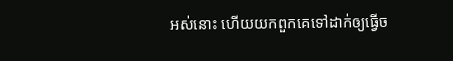អស់នោះ ហើយយកពួកគេទៅដាក់ឲ្យធ្វើច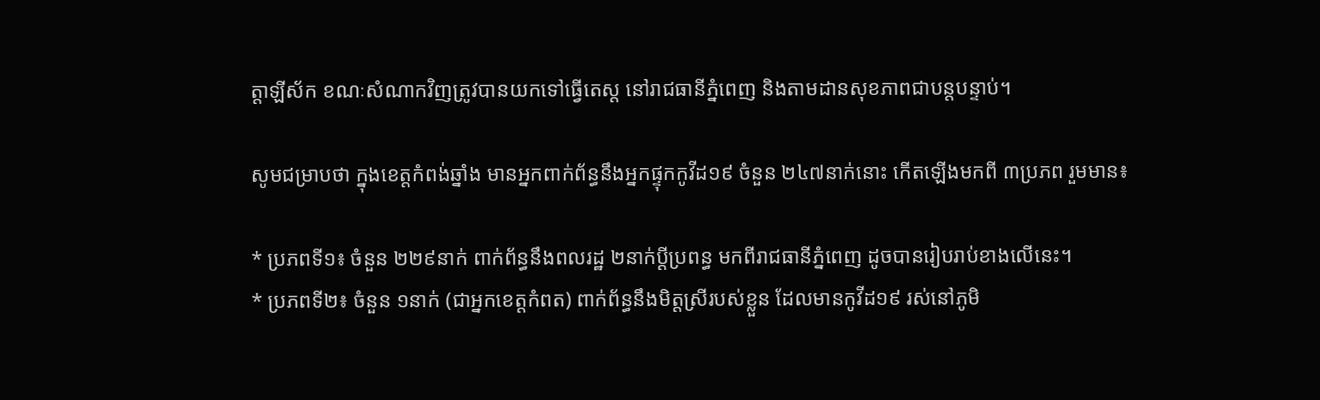ត្តាឡីស័ក ខណៈសំណាកវិញត្រូវបានយកទៅធ្វើតេស្ត នៅរាជធានីភ្នំពេញ និងតាមដានសុខភាពជាបន្តបន្ទាប់។

សូមជម្រាបថា ក្នុងខេត្តកំពង់ឆ្នាំង មានអ្នកពាក់ព័ន្ធនឹងអ្នកផ្ទុកកូវីដ១៩ ចំនួន ២៤៧នាក់នោះ កើតឡើងមកពី ៣ប្រភព រួមមាន៖

* ប្រភពទី១៖ ចំនួន ២២៩នាក់ ពាក់ព័ន្ធនឹងពលរដ្ឋ ២នាក់ប្ដីប្រពន្ធ មកពីរាជធានីភ្នំពេញ ដូចបានរៀបរាប់ខាងលើនេះ។
* ប្រភពទី២៖ ចំនួន ១នាក់ (ជាអ្នកខេត្តកំពត) ពាក់ព័ន្ធនឹងមិត្តស្រីរបស់ខ្លួន ដែលមានកូវីដ១៩ រស់នៅភូមិ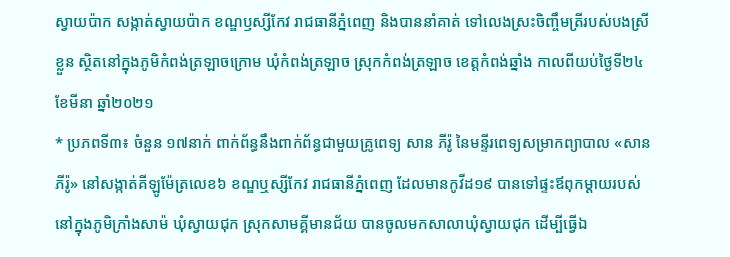ស្វាយប៉ាក សង្កាត់ស្វាយប៉ាក ខណ្ឌឫស្សីកែវ រាជធានីភ្នំពេញ និងបាននាំគាត់ ទៅលេងស្រះចិញ្ចឹមត្រីរបស់បងស្រីខ្លួន ស្ថិតនៅក្នុងភូមិកំពង់ត្រឡាចក្រោម ឃុំកំពង់ត្រឡាច ស្រុកកំពង់ត្រឡាច ខេត្តកំពង់ឆ្នាំង កាលពីយប់ថ្ងៃទី២៤ ខែមីនា ឆ្នាំ២០២១
* ប្រភពទី៣៖ ចំនួន ១៧នាក់ ពាក់ព័ន្ធនឹងពាក់ព័ន្ធជាមួយគ្រូពេទ្យ សាន ភីរ៉ូ នៃមន្ទីរពេទ្យសម្រាកព្យាបាល «សាន ភីរ៉ូ» នៅសង្កាត់គីឡូម៉ែត្រលេខ៦ ខណ្ឌឬស្សីកែវ រាជធានីភ្នំពេញ ដែលមានកូវីដ១៩ បានទៅផ្ទះឪពុកម្ដាយរបស់នៅក្នុងភូមិក្រាំងសាម៉ ឃុំស្វាយជុក ស្រុកសាមគ្គីមានជ័យ បានចូលមកសាលាឃុំស្វាយជុក ដើម្បីធ្វើឯ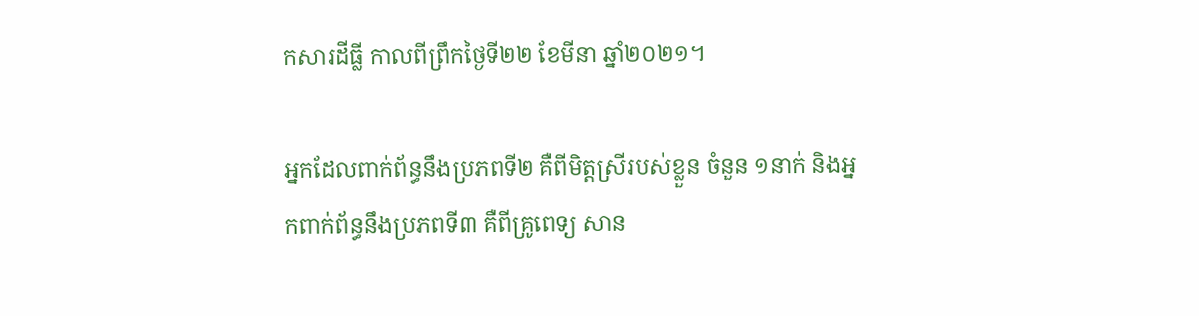កសារដីធ្លី កាលពីព្រឹកថ្ងៃទី២២ ខែមីនា ឆ្នាំ២០២១។

អ្នកដែលពាក់ព័ន្ធនឹងប្រភពទី២ គឺពីមិត្តស្រីរបស់ខ្លួន ចំនួន ១នាក់ និងអ្នកពាក់ព័ន្ធនឹងប្រភពទី៣ គឺពីគ្រូពេទ្យ សាន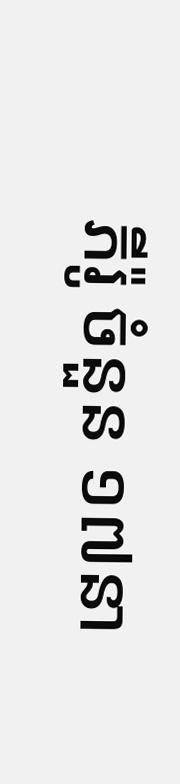ភីរ៉ូ ចំនួន ១៧នា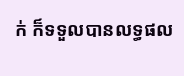ក់ ក៏ទទួលបានលទ្ធផល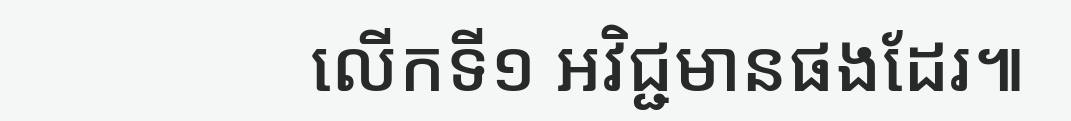លើកទី១ អវិជ្ជមានផងដែរ៕